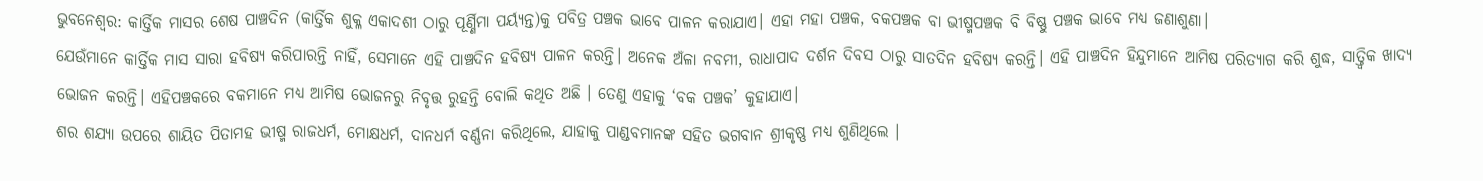ଭୁବନେଶ୍ବର: କାର୍ତ୍ତିକ ମାସର ଶେଷ ପାଞ୍ଚଦିନ (କାର୍ତ୍ତିକ ଶୁକ୍ଳ ଏକାଦଶୀ ଠାରୁ ପୂର୍ଣ୍ଣିମା ପର୍ୟ୍ୟନ୍ତ)କୁ ପବିତ୍ର ପଞ୍ଚକ ଭାବେ ପାଳନ କରାଯାଏ। ଏହା ମହା ପଞ୍ଚକ, ବକପଞ୍ଚକ ବା ଭୀଷ୍ମପଞ୍ଚକ ବି ବିଷ୍ଣୁ ପଞ୍ଚକ ଭାବେ ମଧ୍ୟ ଜଣାଶୁଣା।
ଯେଉଁମାନେ କାର୍ତ୍ତିକ ମାସ ସାରା ହବିଷ୍ୟ କରିପାରନ୍ତି ନାହିଁ, ସେମାନେ ଏହି ପାଞ୍ଚଦିନ ହବିଷ୍ୟ ପାଳନ କରନ୍ତି। ଅନେକ ଅଁଳା ନବମୀ, ରାଧାପାଦ ଦର୍ଶନ ଦିବସ ଠାରୁ ସାତଦିନ ହବିଷ୍ୟ କରନ୍ତି। ଏହି ପାଞ୍ଚଦିନ ହିନ୍ଦୁମାନେ ଆମିଷ ପରିତ୍ୟାଗ କରି ଶୁଦ୍ଧ, ସାତ୍ତ୍ୱିକ ଖାଦ୍ୟ ଭୋଜନ କରନ୍ତି। ଏହିପଞ୍ଚକରେ ବକମାନେ ମଧ୍ୟ ଆମିଷ ଭୋଜନରୁ ନିବୃତ୍ତ ରୁହନ୍ତି ବୋଲି କଥିତ ଅଛି । ତେଣୁ ଏହାକୁ ‘ବକ ପଞ୍ଚକ’ କୁହାଯାଏ।
ଶର ଶଯ୍ୟା ଉପରେ ଶାୟିତ ପିତାମହ ଭୀଷ୍ମ ରାଜଧର୍ମ, ମୋକ୍ଷଧର୍ମ, ଦାନଧର୍ମ ବର୍ଣ୍ଣନା କରିଥିଲେ, ଯାହାକୁ ପାଣ୍ଡବମାନଙ୍କ ସହିତ ଭଗବାନ ଶ୍ରୀକୃଷ୍ଣ ମଧ୍ୟ ଶୁଣିଥିଲେ ।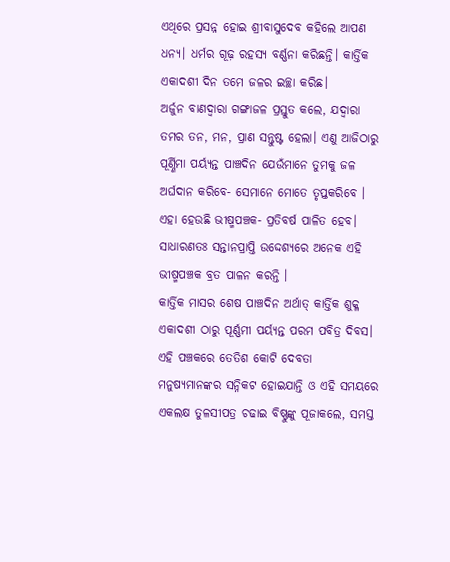ଏଥିରେ ପ୍ରସନ୍ନ ହୋଇ ଶ୍ରୀବାସୁଦେବ କହିଲେ ଆପଣ ଧନ୍ୟ। ଧର୍ମର ଗୂଢ଼ ରହସ୍ୟ ବର୍ଣ୍ଣନା କରିଛନ୍ତି। କାର୍ତ୍ତିକ ଏକାଦଶୀ ଦିନ ତମେ ଜଳର ଇଚ୍ଛା କରିଛ।
ଅର୍ଜୁନ ବାଣଦ୍ୱାରା ଗଙ୍ଗାଜଳ ପ୍ରସ୍ତୁତ କଲେ, ଯଦ୍ୱାରା ତମର ତନ, ମନ, ପ୍ରାଣ ସନ୍ତୁଷ୍ଟ ହେଲା। ଏଣୁ ଆଜିଠାରୁ ପୂର୍ଣ୍ଣିମା ପର୍ୟ୍ୟନ୍ତ ପାଞ୍ଚଦିନ ଯେଉଁମାନେ ତୁମକୁ ଜଳ ଅର୍ଘଦାନ କରିବେ- ସେମାନେ ମୋତେ ତୃପ୍ତକରିବେ । ଏହା ହେଉଛି ଭୀଷ୍ମପଞ୍ଚକ- ପ୍ରତିବର୍ଷ ପାଳିତ ହେବ। ସାଧାରଣତଃ ସନ୍ତାନପ୍ରାପ୍ତି ଉଦ୍ଦେଶ୍ୟରେ ଅନେକ ଏହି ଭୀଷ୍ମପଞ୍ଚକ ବ୍ରତ ପାଳନ କରନ୍ତି ।
କାର୍ତ୍ତିକ ମାସର ଶେଷ ପାଞ୍ଚଦିନ ଅର୍ଥାତ୍ କାର୍ତ୍ତିକ ଶୁକ୍ଳ ଏକାଦଶୀ ଠାରୁ ପୂର୍ଣ୍ଣମୀ ପର୍ୟ୍ୟନ୍ତ ପରମ ପବିତ୍ର ଦିବସ। ଏହି ପଞ୍ଚକରେ ତେତିଶ କୋଟି ଦେବତା ମନୁଷ୍ୟମାନଙ୍କର ସନ୍ନିକଟ ହୋଇଯାନ୍ତି ଓ ଏହି ସମୟରେ ଏକଲକ୍ଷ ତୁଳସୀପତ୍ର ଚଢାଇ ବିଷ୍ଣୁଙ୍କୁ ପୂଜାକଲେ, ସମସ୍ତ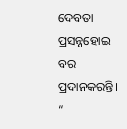ଦେବତା ପ୍ରସନ୍ନହୋଇ ବର ପ୍ରଦାନକରନ୍ତି।
“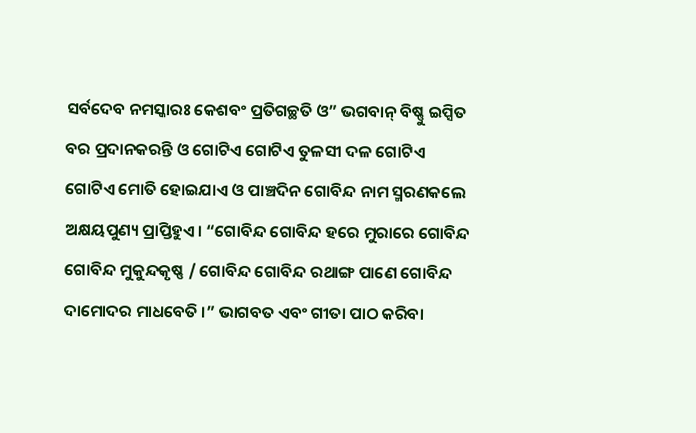ସର୍ବଦେବ ନମସ୍କାରଃ କେଶବଂ ପ୍ରତିଗଚ୍ଛତି ଓ” ଭଗବାନ୍ ବିଷ୍ଣୁ ଇପ୍ସିତ ବର ପ୍ରଦାନକରନ୍ତି ଓ ଗୋଟିଏ ଗୋଟିଏ ତୁଳସୀ ଦଳ ଗୋଟିଏ ଗୋଟିଏ ମୋତି ହୋଇଯାଏ ଓ ପାଞ୍ଚଦିନ ଗୋବିନ୍ଦ ନାମ ସ୍ମରଣକଲେ ଅକ୍ଷୟପୁଣ୍ୟ ପ୍ରାପ୍ତିହୁଏ। “ଗୋବିନ୍ଦ ଗୋବିନ୍ଦ ହରେ ମୁରାରେ ଗୋବିନ୍ଦ ଗୋବିନ୍ଦ ମୁକୁନ୍ଦକୃଷ୍ଣ / ଗୋବିନ୍ଦ ଗୋବିନ୍ଦ ରଥାଙ୍ଗ ପାଣେ ଗୋବିନ୍ଦ ଦାମୋଦର ମାଧବେତି ।” ଭାଗବତ ଏବଂ ଗୀତା ପାଠ କରିବା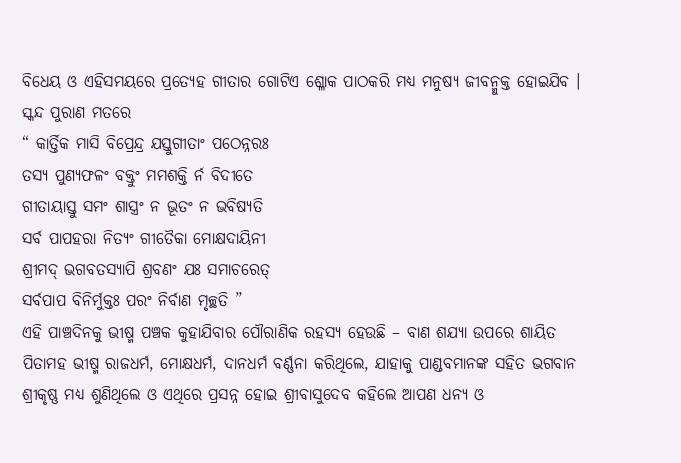ବିଧେୟ ଓ ଏହିସମୟରେ ପ୍ରତ୍ୟେହ ଗୀତାର ଗୋଟିଏ ଶ୍ଳୋକ ପାଠକରି ମଧ୍ୟ ମନୁଷ୍ୟ ଜୀବନ୍ମୁକ୍ତ ହୋଇଯିବ । ସ୍କନ୍ଦ ପୁରାଣ ମତରେ
“ କାର୍ତ୍ତିକ ମାସି ବିପ୍ରେନ୍ଦ୍ର ଯସ୍ତୁଗୀତାଂ ପଠେନ୍ନରଃ
ତସ୍ୟ ପୁଣ୍ୟଫଳଂ ବକ୍ତୁଂ ମମଶକ୍ତି ର୍ନ ବିଦୀତେ
ଗୀତାୟାସ୍ତୁ ସମଂ ଶାସ୍ତ୍ରଂ ନ ଭୂତଂ ନ ଭବିଷ୍ୟତି
ସର୍ବ ପାପହରା ନିତ୍ୟଂ ଗୀତୈକା ମୋକ୍ଷଦାୟିନୀ
ଶ୍ରୀମଦ୍ ଭଗବତସ୍ୟାପି ଶ୍ରବଣଂ ଯଃ ସମାଚରେତ୍
ସର୍ବପାପ ବିନିର୍ମୁକ୍ତଃ ପରଂ ନିର୍ବାଣ ମୃଚ୍ଛତି ”
ଏହି ପାଞ୍ଚଦିନକୁ ଭୀଷ୍ମ ପଞ୍ଚକ କୁହାଯିବାର ପୌରାଣିକ ରହସ୍ୟ ହେଉଛି – ବାଣ ଶଯ୍ୟା ଉପରେ ଶାୟିତ ପିତାମହ ଭୀଷ୍ମ ରାଜଧର୍ମ, ମୋକ୍ଷଧର୍ମ, ଦାନଧର୍ମ ବର୍ଣ୍ଣନା କରିଥିଲେ, ଯାହାକୁ ପାଣ୍ଡବମାନଙ୍କ ସହିତ ଭଗବାନ ଶ୍ରୀକୃଷ୍ଣ ମଧ୍ୟ ଶୁଣିଥିଲେ ଓ ଏଥିରେ ପ୍ରସନ୍ନ ହୋଇ ଶ୍ରୀବାସୁଦେବ କହିଲେ ଆପଣ ଧନ୍ୟ ଓ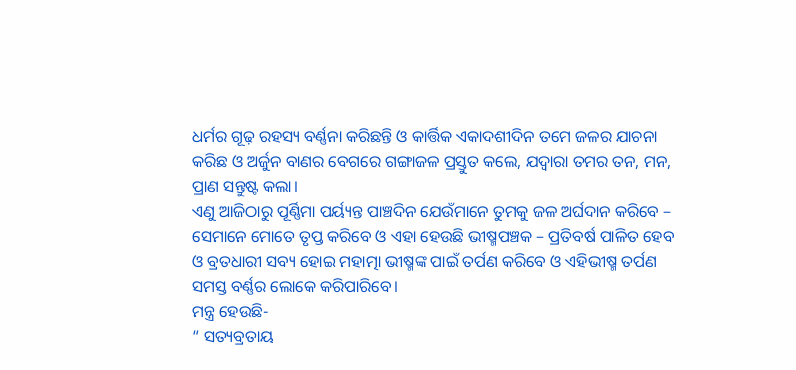ଧର୍ମର ଗୂଢ଼ ରହସ୍ୟ ବର୍ଣ୍ଣନା କରିଛନ୍ତି ଓ କାର୍ତ୍ତିକ ଏକାଦଶୀଦିନ ତମେ ଜଳର ଯାଚନା କରିଛ ଓ ଅର୍ଜୁନ ବାଣର ବେଗରେ ଗଙ୍ଗାଜଳ ପ୍ରସ୍ତୁତ କଲେ, ଯଦ୍ୱାରା ତମର ତନ, ମନ, ପ୍ରାଣ ସନ୍ତୁଷ୍ଟ କଲା।
ଏଣୁ ଆଜିଠାରୁ ପୂର୍ଣ୍ଣିମା ପର୍ୟ୍ୟନ୍ତ ପାଞ୍ଚଦିନ ଯେଉଁମାନେ ତୁମକୁ ଜଳ ଅର୍ଘଦାନ କରିବେ – ସେମାନେ ମୋତେ ତୃପ୍ତ କରିବେ ଓ ଏହା ହେଉଛି ଭୀଷ୍ମପଞ୍ଚକ – ପ୍ରତିବର୍ଷ ପାଳିତ ହେବ ଓ ବ୍ରତଧାରୀ ସବ୍ୟ ହୋଇ ମହାତ୍ମା ଭୀଷ୍ମଙ୍କ ପାଇଁ ତର୍ପଣ କରିବେ ଓ ଏହିଭୀଷ୍ମ ତର୍ପଣ ସମସ୍ତ ବର୍ଣ୍ଣର ଲୋକେ କରିପାରିବେ।
ମନ୍ତ୍ର ହେଉଛି-
“ ସତ୍ୟବ୍ରତାୟ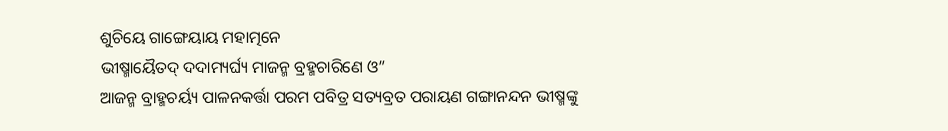ଶୁଚିୟେ ଗାଙ୍ଗେୟାୟ ମହାତ୍ମନେ
ଭୀଷ୍ମାୟୈତଦ୍ ଦଦାମ୍ୟର୍ଘ୍ୟ ମାଜନ୍ମ ବ୍ରହ୍ମଚାରିଣେ ଓ”
ଆଜନ୍ମ ବ୍ରାହ୍ମଚର୍ୟ୍ୟ ପାଳନକର୍ତ୍ତା ପରମ ପବିତ୍ର ସତ୍ୟବ୍ରତ ପରାୟଣ ଗଙ୍ଗାନନ୍ଦନ ଭୀଷ୍ମଙ୍କୁ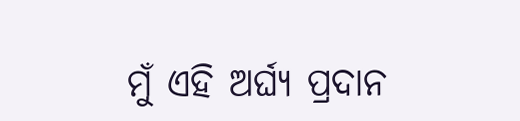ମୁଁ ଏହି ଅର୍ଘ୍ୟ ପ୍ରଦାନ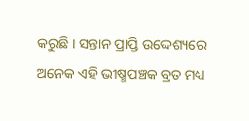କରୁଛି । ସନ୍ତାନ ପ୍ରାପ୍ତି ଉଦ୍ଦେଶ୍ୟରେ ଅନେକ ଏହି ଭୀଷ୍ମପଞ୍ଚକ ବ୍ରତ ମଧ୍ୟ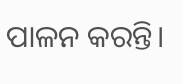ପାଳନ କରନ୍ତି।